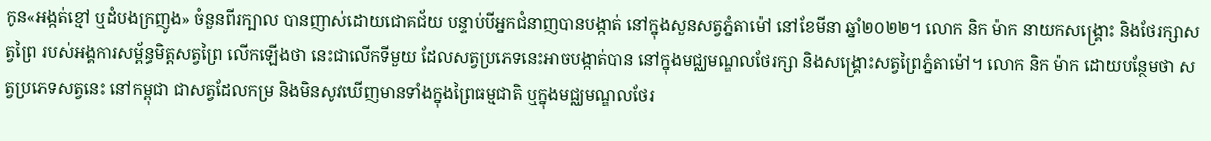កូន«អង្កត់ខ្មៅ ឬដំបងក្រញូង» ចំនួនពីរក្បាល បានញាស់ដោយជោគជ័យ បន្ទាប់បីអ្នកជំនាញបានបង្កាត់ នៅក្នុងសួនសត្វភ្នំតាម៉ៅ នៅខែមីនា ឆ្នាំ២០២២។ លោក និក ម៉ាក នាយកសង្រ្គោះ និងថែរក្សាសត្វព្រៃ របស់អង្គការសម្ព័ន្ធមិត្តសត្វព្រៃ លើកឡើងថា នេះជាលើកទីមួយ ដែលសត្វប្រភេទនេះអាចបង្កាត់បាន នៅក្នុងមជ្ឈមណ្ឌលថែរក្សា និងសង្គ្រោះសត្វព្រៃភ្នំតាម៉ៅ។ លោក និក ម៉ាក ដោយបន្ថែមថា សត្វប្រភេទសត្វនេះ នៅកម្ពុជា ជាសត្វដែលកម្រ និងមិនសូវឃើញមានទាំងក្នុងព្រៃធម្មជាតិ ឬក្នុងមជ្ឈមណ្ឌលថែរ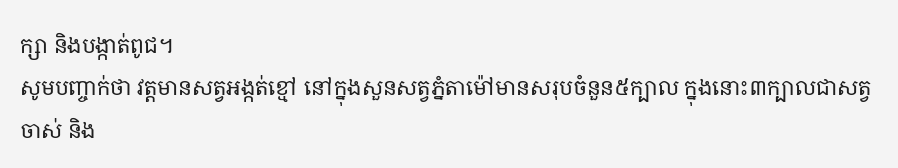ក្សា និងបង្កាត់ពូជ។
សូមបញ្ចាក់ថា វត្តមានសត្វអង្កត់ខ្មៅ នៅក្នុងសួនសត្វភ្នំតាម៉ៅមានសរុបចំនួន៥ក្បាល ក្នុងនោះ៣ក្បាលជាសត្វចាស់ និង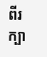ពីរក្បា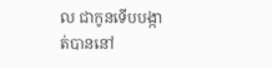ល ជាកូនទើបបង្កាត់បាននៅ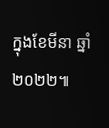ក្នុងខែមីនា ឆ្នាំ២០២២៕